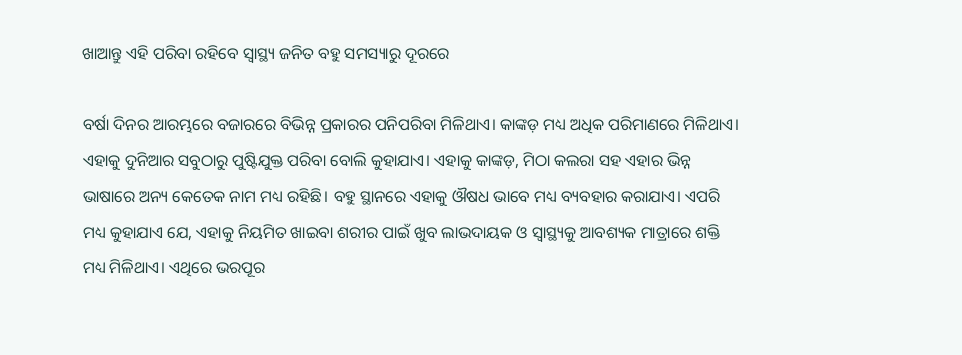ଖାଆନ୍ତୁ ଏହି ପରିବା ରହିବେ ସ୍ୱାସ୍ଥ୍ୟ ଜନିତ ବହୁ ସମସ୍ୟାରୁ ଦୂରରେ

ବର୍ଷା ଦିନର ଆରମ୍ଭରେ ବଜାରରେ ବିଭିନ୍ନ ପ୍ରକାରର ପନିପରିବା ମିଳିଥାଏ। କାଙ୍କଡ଼ ମଧ୍ୟ ଅଧିକ ପରିମାଣରେ ମିଳିଥାଏ। ଏହାକୁ ଦୁନିଆର ସବୁଠାରୁ ପୁଷ୍ଟିଯୁକ୍ତ ପରିବା ବୋଲି କୁହାଯାଏ। ଏହାକୁ କାଙ୍କଡ଼, ମିଠା କଲରା ସହ ଏହାର ଭିନ୍ନ ଭାଷାରେ ଅନ୍ୟ କେତେକ ନାମ ମଧ୍ୟ ରହିଛି। ବହୁ ସ୍ଥାନରେ ଏହାକୁ ଔଷଧ ଭାବେ ମଧ୍ୟ ବ୍ୟବହାର କରାଯାଏ। ଏପରି ମଧ୍ୟ କୁହାଯାଏ ଯେ, ଏହାକୁ ନିୟମିତ ଖାଇବା ଶରୀର ପାଇଁ ଖୁବ ଲାଭଦାୟକ ଓ ସ୍ୱାସ୍ଥ୍ୟକୁ ଆବଶ୍ୟକ ମାତ୍ରାରେ ଶକ୍ତି ମଧ୍ୟ ମିଳିଥାଏ। ଏଥିରେ ଭରପୂର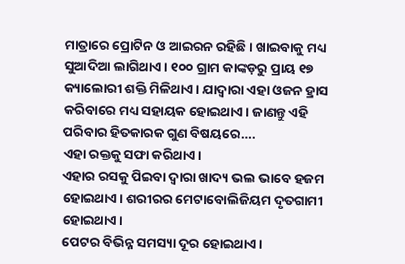ମାତ୍ରାରେ ପ୍ରୋଟିନ ଓ ଆଇରନ ରହିଛି। ଖାଇବାକୁ ମଧ୍ୟ ସୁଆଦିଆ ଲାଗିଥାଏ। ୧୦୦ ଗ୍ରାମ କାଙ୍କଡ଼ରୁ ପ୍ରାୟ ୧୭ କ୍ୟାଲୋରୀ ଶକ୍ତି ମିଳିଥାଏ। ଯାଦ୍ୱାରା ଏହା ଓଜନ ହ୍ରାସ କରିବାରେ ମଧ୍ୟ ସହାୟକ ହୋଇଥାଏ। ଜାଣନ୍ତୁ ଏହି ପରିବାର ହିତକାରକ ଗୁଣ ବିଷୟରେ….
ଏହା ରକ୍ତକୁ ସଫା କରିଥାଏ।
ଏହାର ରସକୁ ପିଇବା ଦ୍ୱାରା ଖାଦ୍ୟ ଭଲ ଭାବେ ହଜମ ହୋଇଥାଏ। ଶରୀରର ମେଟାବୋଲିଜିୟମ ଦୃତଗାମୀ ହୋଇଥାଏ।
ପେଟର ବିଭିନ୍ନ ସମସ୍ୟା ଦୂର ହୋଇଥାଏ।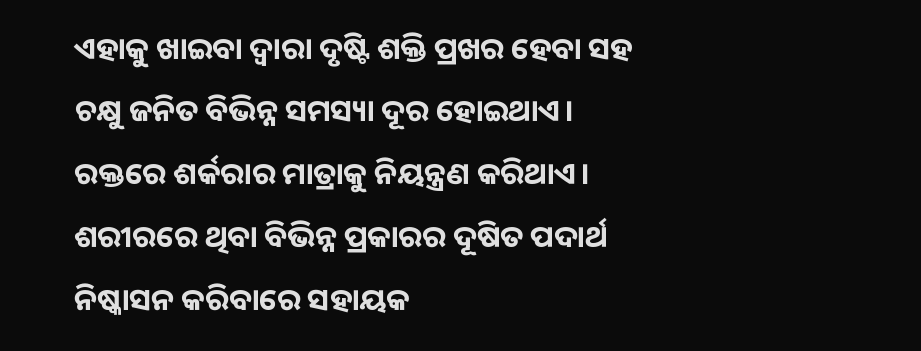ଏହାକୁ ଖାଇବା ଦ୍ୱାରା ଦୃଷ୍ଟି ଶକ୍ତି ପ୍ରଖର ହେବା ସହ ଚକ୍ଷୁ ଜନିତ ବିଭିନ୍ନ ସମସ୍ୟା ଦୂର ହୋଇଥାଏ।
ରକ୍ତରେ ଶର୍କରାର ମାତ୍ରାକୁ ନିୟନ୍ତ୍ରଣ କରିଥାଏ।
ଶରୀରରେ ଥିବା ବିଭିନ୍ନ ପ୍ରକାରର ଦୂଷିତ ପଦାର୍ଥ ନିଷ୍କାସନ କରିବାରେ ସହାୟକ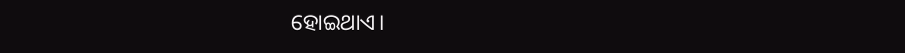ହୋଇଥାଏ।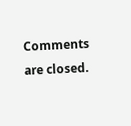Comments are closed.